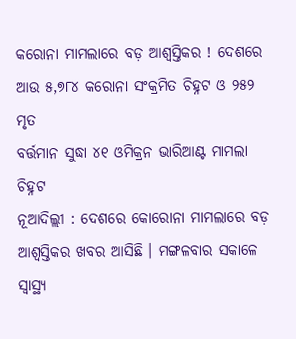କରୋନା ମାମଲାରେ ବଡ଼ ଆଶ୍ୱସ୍ତିକର ! ଦେଶରେ ଆଉ ୫,୭୮୪ କରୋନା ସଂକ୍ରମିତ ଚିହ୍ନଟ ଓ ୨୫୨ ମୃତ
ବର୍ତ୍ତମାନ ସୁଦ୍ଧା ୪୧ ଓମିକ୍ରନ ଭାରିଆଣ୍ଟ ମାମଲା ଚିହ୍ନଟ
ନୂଆଦିଲ୍ଲୀ : ଦେଶରେ କୋରୋନା ମାମଲାରେ ବଡ଼ ଆଶ୍ୱସ୍ତିକର ଖବର ଆସିଛି । ମଙ୍ଗଳବାର ସକାଳେ ସ୍ୱାସ୍ଥ୍ୟ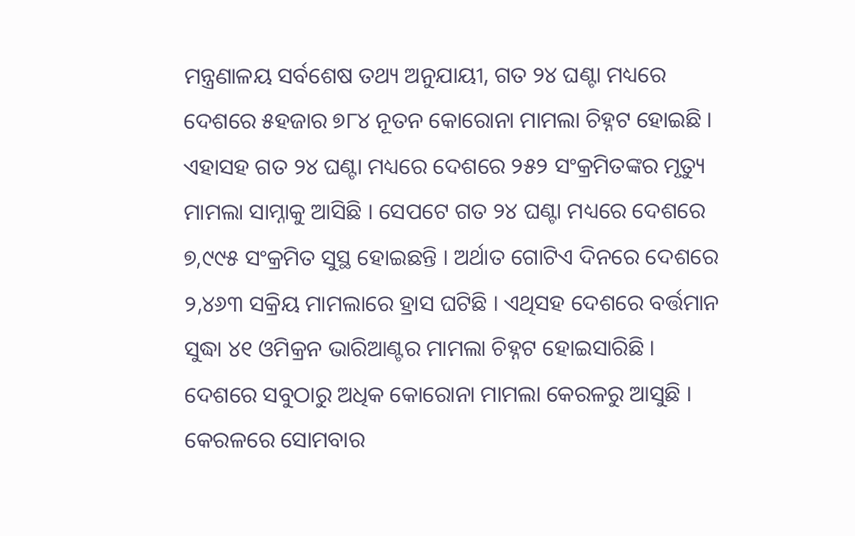ମନ୍ତ୍ରଣାଳୟ ସର୍ବଶେଷ ତଥ୍ୟ ଅନୁଯାୟୀ, ଗତ ୨୪ ଘଣ୍ଟା ମଧ୍ୟରେ ଦେଶରେ ୫ହଜାର ୭୮୪ ନୂତନ କୋରୋନା ମାମଲା ଚିହ୍ନଟ ହୋଇଛି । ଏହାସହ ଗତ ୨୪ ଘଣ୍ଟା ମଧ୍ୟରେ ଦେଶରେ ୨୫୨ ସଂକ୍ରମିତଙ୍କର ମୃତ୍ୟୁ ମାମଲା ସାମ୍ନାକୁ ଆସିଛି । ସେପଟେ ଗତ ୨୪ ଘଣ୍ଟା ମଧ୍ୟରେ ଦେଶରେ ୭,୯୯୫ ସଂକ୍ରମିତ ସୁସ୍ଥ ହୋଇଛନ୍ତି । ଅର୍ଥାତ ଗୋଟିଏ ଦିନରେ ଦେଶରେ ୨,୪୬୩ ସକ୍ରିୟ ମାମଲାରେ ହ୍ରାସ ଘଟିଛି । ଏଥିସହ ଦେଶରେ ବର୍ତ୍ତମାନ ସୁଦ୍ଧା ୪୧ ଓମିକ୍ରନ ଭାରିଆଣ୍ଟର ମାମଲା ଚିହ୍ନଟ ହୋଇସାରିଛି ।
ଦେଶରେ ସବୁଠାରୁ ଅଧିକ କୋରୋନା ମାମଲା କେରଳରୁ ଆସୁଛି । କେରଳରେ ସୋମବାର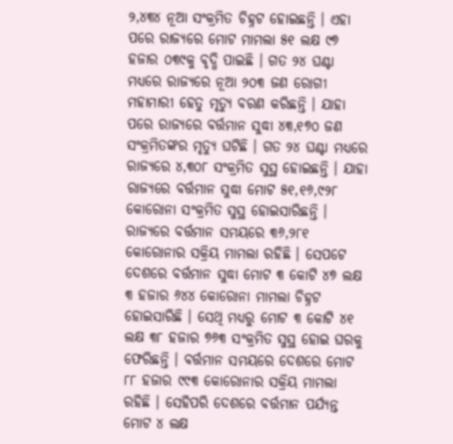୨,୪୩୪ ନୂଆ ସଂକ୍ରମିତ ଚିହ୍ନଟ ହୋଇଛନ୍ତି । ଏହା ପରେ ରାଜ୍ୟରେ ମୋଟ ମାମଲା ୫୧ ଲକ୍ଷ ୯୭ ହଜାର ୦୩୯କୁ ବୃଦ୍ଧି ପାଇଛି । ଗତ ୨୪ ଘଣ୍ଟା ମଧ୍ୟରେ ରାଜ୍ୟରେ ନୂଆ ୨୦୩ ଜଣ ରୋଗୀ ମହାମାରୀ ହେତୁ ମୃତ୍ୟୁ ବରଣ କରିଛନ୍ତି । ଯାହା ପରେ ରାଜ୍ୟରେ ବର୍ତ୍ତମାନ ସୁଦ୍ଧା ୪୩,୧୭୦ ଜଣ ସଂକ୍ରମିତଙ୍କର ମୃତ୍ୟୁ ଘଟିଛି । ଗତ ୨୪ ଘଣ୍ଟା ମଧ୍ୟରେ ରାଜ୍ୟରେ ୪,୩୦୮ ସଂକ୍ରମିତ ସୁସ୍ଥ ହୋଇଛନ୍ତି । ଯାହା ରାଜ୍ୟରେ ବର୍ତ୍ତମାନ ସୁଦ୍ଧା ମୋଟ ୫୧,୧୬,୯୨୮ କୋରୋନା ସଂକ୍ରମିତ ସୁସ୍ଥ ହୋଇସାରିଛନ୍ତି । ରାଜ୍ୟରେ ବର୍ତ୍ତମାନ ସମୟରେ ୩୬,୨୮୧ କୋରୋନାର ସକ୍ରିୟ ମାମଲା ରହିଛି । ସେପଟେ ଦେଶରେ ବର୍ତ୍ତମାନ ସୁଦ୍ଧା ମୋଟ ୩ କୋଟି ୪୭ ଲକ୍ଷ ୩ ହଜାର ୬୪୪ କୋରୋନା ମାମଲା ଚିହ୍ନଟ ହୋଇସାରିଛି । ସେଥି ମଧ୍ୟରୁ ମୋଟ ୩ କୋଟି ୪୧ ଲକ୍ଷ ୩୮ ହଜାର ୭୬୩ ସଂକ୍ରମିତ ସୁସ୍ଥ ହୋଇ ଘରକୁ ଫେରିଛନ୍ତି । ବର୍ତ୍ତମାନ ସମୟରେ ଦେଶରେ ମୋଟ ୮୮ ହଜାର ୯୯୩ କୋରୋନାର ସକ୍ରିୟ ମାମଲା ରହିଛି । ସେହିପରି ଦେଶରେ ବର୍ତ୍ତମାନ ପର୍ଯ୍ୟନ୍ତ ମୋଟ ୪ ଲକ୍ଷ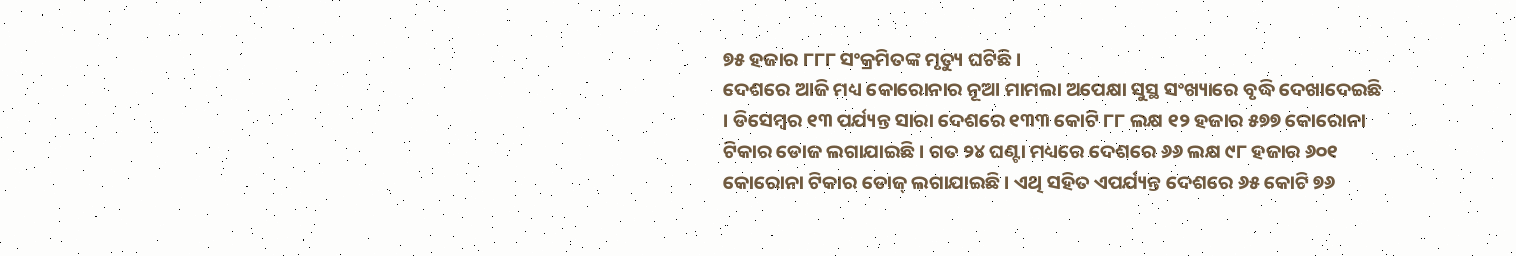୭୫ ହଜାର ୮୮୮ ସଂକ୍ରମିତଙ୍କ ମୃତ୍ୟୁ ଘଟିଛି ।
ଦେଶରେ ଆଜି ମଧ୍ୟ କୋରୋନାର ନୂଆ ମାମଲା ଅପେକ୍ଷା ସୁସ୍ଥ ସଂଖ୍ୟାରେ ବୃଦ୍ଧି ଦେଖାଦେଇଛି । ଡିସେମ୍ୱର ୧୩ ପର୍ଯ୍ୟନ୍ତ ସାରା ଦେଶରେ ୧୩୩ କୋଟି ୮୮ ଲକ୍ଷ ୧୨ ହଜାର ୫୭୭ କୋରୋନା ଟିକାର ଡୋଜ ଲଗାଯାଇଛି । ଗତ ୨୪ ଘଣ୍ଟା ମଧ୍ୟରେ ଦେଶରେ ୬୬ ଲକ୍ଷ ୯୮ ହଜାର ୬୦୧ କୋରୋନା ଟିକାର ଡୋଜ୍ ଲଗାଯାଇଛି । ଏଥି ସହିତ ଏପର୍ଯ୍ୟନ୍ତ ଦେଶରେ ୬୫ କୋଟି ୭୬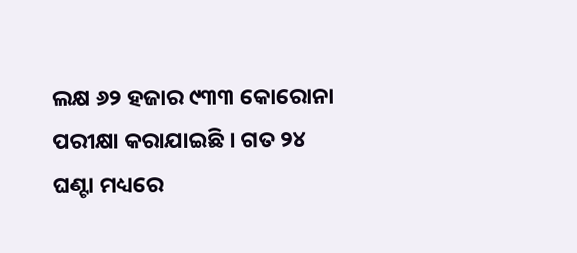ଲକ୍ଷ ୬୨ ହଜାର ୯୩୩ କୋରୋନା ପରୀକ୍ଷା କରାଯାଇଛି । ଗତ ୨୪ ଘଣ୍ଟା ମଧ୍ୟରେ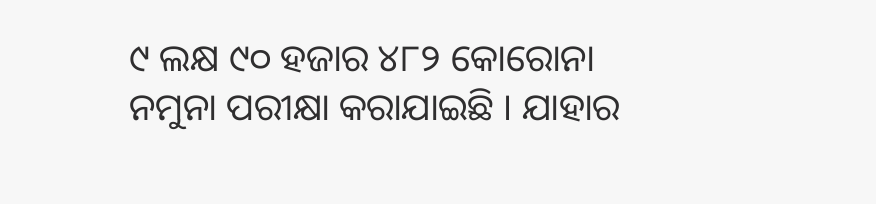୯ ଲକ୍ଷ ୯୦ ହଜାର ୪୮୨ କୋରୋନା ନମୁନା ପରୀକ୍ଷା କରାଯାଇଛି । ଯାହାର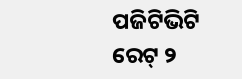ପଜିଟିଭିଟି ରେଟ୍ ୨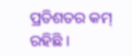ପ୍ରତିଶତର କମ୍ ରହିଛି ।